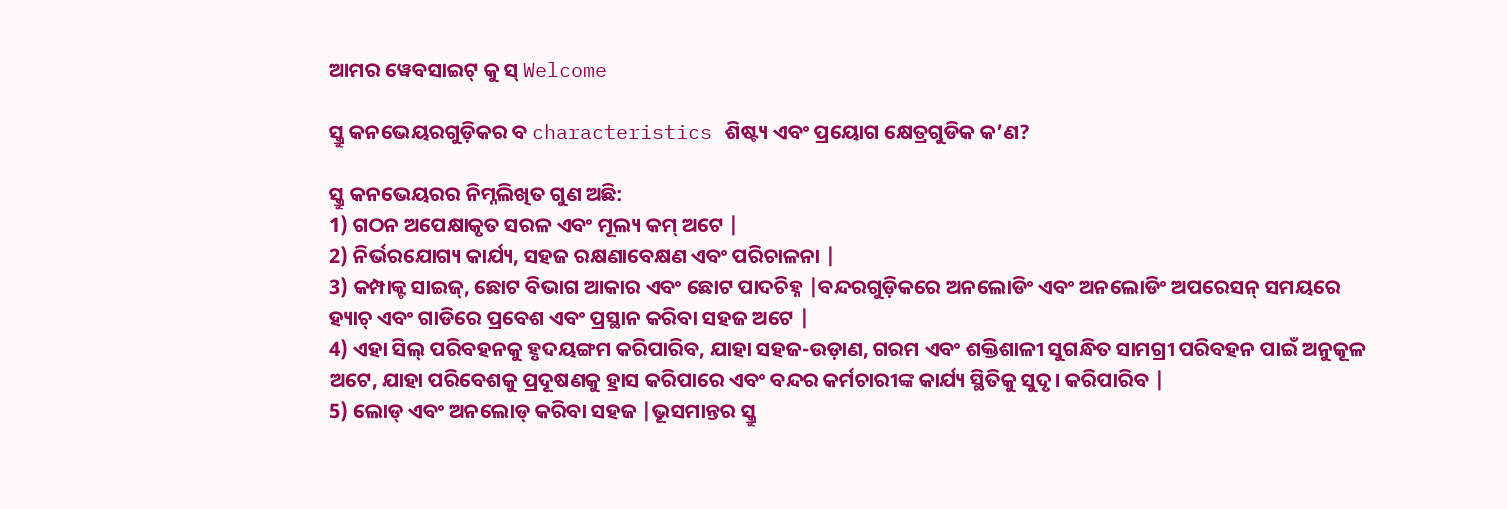ଆମର ୱେବସାଇଟ୍ କୁ ସ୍ Welcome

ସ୍କ୍ରୁ କନଭେୟରଗୁଡ଼ିକର ବ characteristics ଶିଷ୍ଟ୍ୟ ଏବଂ ପ୍ରୟୋଗ କ୍ଷେତ୍ରଗୁଡିକ କ’ଣ?

ସ୍କ୍ରୁ କନଭେୟରର ନିମ୍ନଲିଖିତ ଗୁଣ ଅଛି:
1) ଗଠନ ଅପେକ୍ଷାକୃତ ସରଳ ଏବଂ ମୂଲ୍ୟ କମ୍ ଅଟେ |
2) ନିର୍ଭରଯୋଗ୍ୟ କାର୍ଯ୍ୟ, ସହଜ ରକ୍ଷଣାବେକ୍ଷଣ ଏବଂ ପରିଚାଳନା |
3) କମ୍ପାକ୍ଟ ସାଇଜ୍, ଛୋଟ ବିଭାଗ ଆକାର ଏବଂ ଛୋଟ ପାଦଚିହ୍ନ |ବନ୍ଦରଗୁଡ଼ିକରେ ଅନଲୋଡିଂ ଏବଂ ଅନଲୋଡିଂ ଅପରେସନ୍ ସମୟରେ ହ୍ୟାଚ୍ ଏବଂ ଗାଡିରେ ପ୍ରବେଶ ଏବଂ ପ୍ରସ୍ଥାନ କରିବା ସହଜ ଅଟେ |
4) ଏହା ସିଲ୍ ପରିବହନକୁ ହୃଦୟଙ୍ଗମ କରିପାରିବ, ଯାହା ସହଜ-ଉଡ଼ାଣ, ଗରମ ଏବଂ ଶକ୍ତିଶାଳୀ ସୁଗନ୍ଧିତ ସାମଗ୍ରୀ ପରିବହନ ପାଇଁ ଅନୁକୂଳ ଅଟେ, ଯାହା ପରିବେଶକୁ ପ୍ରଦୂଷଣକୁ ହ୍ରାସ କରିପାରେ ଏବଂ ବନ୍ଦର କର୍ମଚାରୀଙ୍କ କାର୍ଯ୍ୟ ସ୍ଥିତିକୁ ସୁଦୃ। କରିପାରିବ |
5) ଲୋଡ୍ ଏବଂ ଅନଲୋଡ୍ କରିବା ସହଜ |ଭୂସମାନ୍ତର ସ୍କ୍ରୁ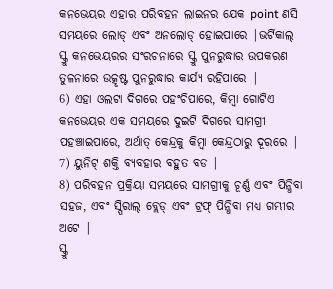କନଭେୟର ଏହାର ପରିବହନ ଲାଇନର ଯେକ point ଣସି ସମୟରେ ଲୋଡ୍ ଏବଂ ଅନଲୋଡ୍ ହୋଇପାରେ |ଭର୍ଟିକାଲ୍ ସ୍କ୍ରୁ କନଭେୟରର ସଂରଚନାରେ ସ୍କ୍ରୁ ପୁନରୁଦ୍ଧାର ଉପକରଣ ତୁଳନାରେ ଉତ୍କୃଷ୍ଟ ପୁନରୁଦ୍ଧାର କାର୍ଯ୍ୟ ରହିପାରେ |
6) ଏହା ଓଲଟା ଦିଗରେ ପହଂଚିପାରେ, କିମ୍ବା ଗୋଟିଏ କନଭେୟର ଏକ ସମୟରେ ଦୁଇଟି ଦିଗରେ ସାମଗ୍ରୀ ପହଞ୍ଚାଇପାରେ, ଅର୍ଥାତ୍ କେନ୍ଦ୍ରକୁ କିମ୍ବା କେନ୍ଦ୍ରଠାରୁ ଦୂରରେ |
7) ୟୁନିଟ୍ ଶକ୍ତି ବ୍ୟବହାର ବହୁତ ବଡ |
8) ପରିବହନ ପ୍ରକ୍ରିୟା ସମୟରେ ସାମଗ୍ରୀକୁ ଚୂର୍ଣ୍ଣ ଏବଂ ପିନ୍ଧିବା ସହଜ, ଏବଂ ସ୍ପିରାଲ୍ ବ୍ଲେଡ୍ ଏବଂ ଟ୍ରଫ୍ ପିନ୍ଧିବା ମଧ୍ୟ ଗମ୍ଭୀର ଅଟେ |
ସ୍କ୍ରୁ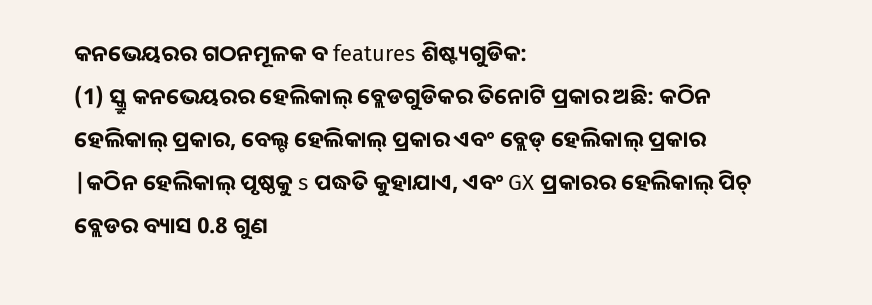କନଭେୟରର ଗଠନମୂଳକ ବ features ଶିଷ୍ଟ୍ୟଗୁଡିକ:
(1) ସ୍କ୍ରୁ କନଭେୟରର ହେଲିକାଲ୍ ବ୍ଲେଡଗୁଡିକର ତିନୋଟି ପ୍ରକାର ଅଛି: କଠିନ ହେଲିକାଲ୍ ପ୍ରକାର, ବେଲ୍ଟ ହେଲିକାଲ୍ ପ୍ରକାର ଏବଂ ବ୍ଲେଡ୍ ହେଲିକାଲ୍ ପ୍ରକାର |କଠିନ ହେଲିକାଲ୍ ପୃଷ୍ଠକୁ s ପଦ୍ଧତି କୁହାଯାଏ, ଏବଂ GX ପ୍ରକାରର ହେଲିକାଲ୍ ପିଚ୍ ବ୍ଲେଡର ବ୍ୟାସ 0.8 ଗୁଣ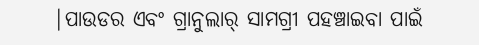|ପାଉଡର ଏବଂ ଗ୍ରାନୁଲାର୍ ସାମଗ୍ରୀ ପହଞ୍ଚାଇବା ପାଇଁ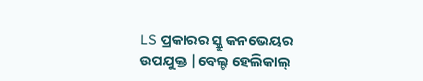LS ପ୍ରକାରର ସ୍କ୍ରୁ କନଭେୟର ଉପଯୁକ୍ତ |ବେଲ୍ଟ ହେଲିକାଲ୍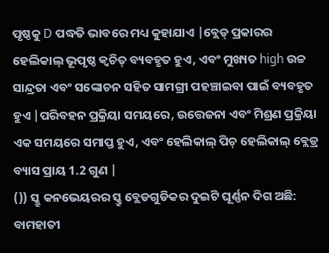ପୃଷ୍ଠକୁ D ପଦ୍ଧତି ଭାବରେ ମଧ୍ୟ କୁହାଯାଏ |ବ୍ଲେଡ୍ ପ୍ରକାରର ହେଲିକାଲ୍ ଭୂପୃଷ୍ଠ କ୍ୱଚିତ୍ ବ୍ୟବହୃତ ହୁଏ, ଏବଂ ମୁଖ୍ୟତ high ଉଚ୍ଚ ସାନ୍ଦ୍ରତା ଏବଂ ସଙ୍କୋଚନ ସହିତ ସାମଗ୍ରୀ ପହଞ୍ଚାଇବା ପାଇଁ ବ୍ୟବହୃତ ହୁଏ |ପରିବହନ ପ୍ରକ୍ରିୟା ସମୟରେ, ଉତ୍ତେଜନା ଏବଂ ମିଶ୍ରଣ ପ୍ରକ୍ରିୟା ଏକ ସମୟରେ ସମାପ୍ତ ହୁଏ, ଏବଂ ହେଲିକାଲ୍ ପିଚ୍ ହେଲିକାଲ୍ ବ୍ଲେଡ୍ର ବ୍ୟାସ ପ୍ରାୟ 1.2 ଗୁଣ |
()) ସ୍କ୍ରୁ କନଭେୟରର ସ୍କ୍ରୁ ବ୍ଲେଡଗୁଡିକର ଦୁଇଟି ଘୂର୍ଣ୍ଣନ ଦିଗ ଅଛି: ବାମହାତୀ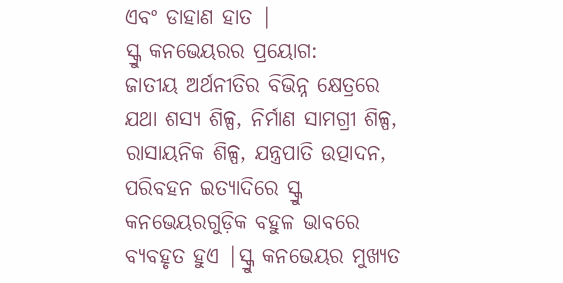ଏବଂ ଡାହାଣ ହାତ |
ସ୍କ୍ରୁ କନଭେୟରର ପ୍ରୟୋଗ:
ଜାତୀୟ ଅର୍ଥନୀତିର ବିଭିନ୍ନ କ୍ଷେତ୍ରରେ ଯଥା ଶସ୍ୟ ଶିଳ୍ପ, ନିର୍ମାଣ ସାମଗ୍ରୀ ଶିଳ୍ପ, ରାସାୟନିକ ଶିଳ୍ପ, ଯନ୍ତ୍ରପାତି ଉତ୍ପାଦନ, ପରିବହନ ଇତ୍ୟାଦିରେ ସ୍କ୍ରୁ କନଭେୟରଗୁଡ଼ିକ ବହୁଳ ଭାବରେ ବ୍ୟବହୃତ ହୁଏ |ସ୍କ୍ରୁ କନଭେୟର ମୁଖ୍ୟତ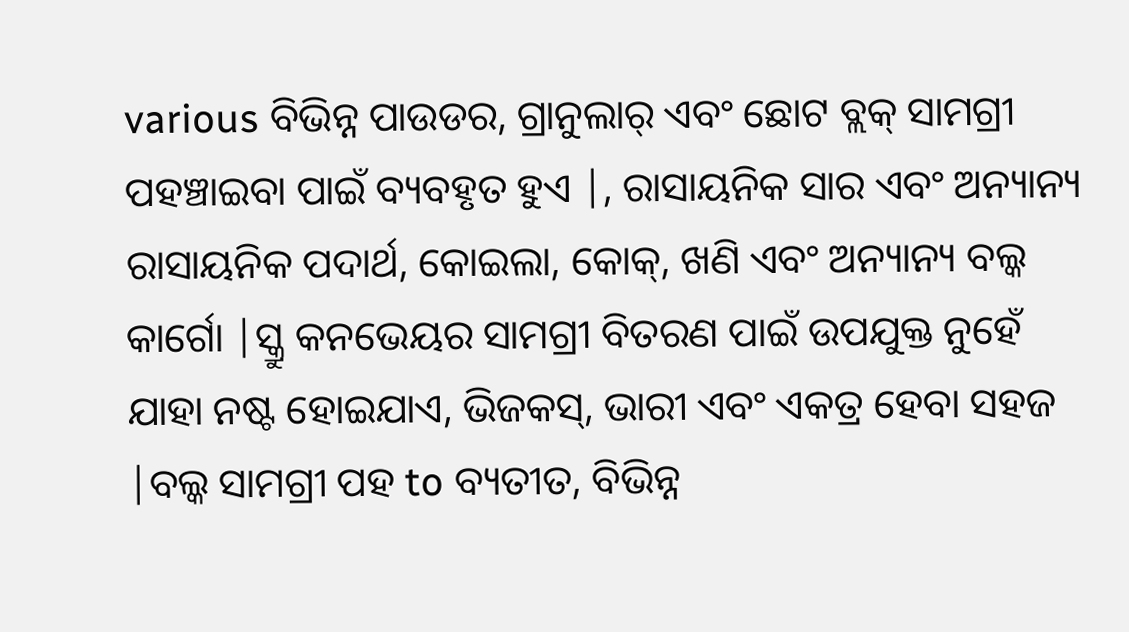various ବିଭିନ୍ନ ପାଉଡର, ଗ୍ରାନୁଲାର୍ ଏବଂ ଛୋଟ ବ୍ଲକ୍ ସାମଗ୍ରୀ ପହଞ୍ଚାଇବା ପାଇଁ ବ୍ୟବହୃତ ହୁଏ |, ରାସାୟନିକ ସାର ଏବଂ ଅନ୍ୟାନ୍ୟ ରାସାୟନିକ ପଦାର୍ଥ, କୋଇଲା, କୋକ୍, ଖଣି ଏବଂ ଅନ୍ୟାନ୍ୟ ବଲ୍କ କାର୍ଗୋ |ସ୍କ୍ରୁ କନଭେୟର ସାମଗ୍ରୀ ବିତରଣ ପାଇଁ ଉପଯୁକ୍ତ ନୁହେଁ ଯାହା ନଷ୍ଟ ହୋଇଯାଏ, ଭିଜକସ୍, ଭାରୀ ଏବଂ ଏକତ୍ର ହେବା ସହଜ |ବଲ୍କ ସାମଗ୍ରୀ ପହ to ବ୍ୟତୀତ, ବିଭିନ୍ନ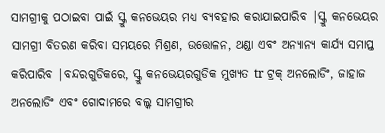ସାମଗ୍ରୀକୁ ପଠାଇବା ପାଇଁ ସ୍କ୍ରୁ କନଭେୟର ମଧ୍ୟ ବ୍ୟବହାର କରାଯାଇପାରିବ |ସ୍କ୍ରୁ କନଭେୟର ସାମଗ୍ରୀ ବିତରଣ କରିବା ସମୟରେ ମିଶ୍ରଣ, ଉତ୍ତୋଳନ, ଥଣ୍ଡା ଏବଂ ଅନ୍ୟାନ୍ୟ କାର୍ଯ୍ୟ ସମାପ୍ତ କରିପାରିବ |ବନ୍ଦରଗୁଡିକରେ, ସ୍କ୍ରୁ କନଭେୟରଗୁଡିକ ମୁଖ୍ୟତ tr ଟ୍ରକ୍ ଅନଲୋଡିଂ, ଜାହାଜ ଅନଲୋଡିଂ ଏବଂ ଗୋଦାମରେ ବଲ୍କ ସାମଗ୍ରୀର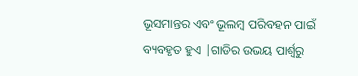ଭୂସମାନ୍ତର ଏବଂ ଭୂଲମ୍ବ ପରିବହନ ପାଇଁ ବ୍ୟବହୃତ ହୁଏ |ଗାଡିର ଉଭୟ ପାର୍ଶ୍ୱରୁ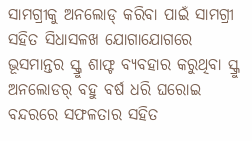ସାମଗ୍ରୀକୁ ଅନଲୋଡ୍ କରିବା ପାଇଁ ସାମଗ୍ରୀ ସହିତ ସିଧାସଳଖ ଯୋଗାଯୋଗରେ ଭୂସମାନ୍ତର ସ୍କ୍ରୁ ଶାଫ୍ଟ ବ୍ୟବହାର କରୁଥିବା ସ୍କ୍ରୁ ଅନଲୋଡର୍ ବହୁ ବର୍ଷ ଧରି ଘରୋଇ ବନ୍ଦରରେ ସଫଳତାର ସହିତ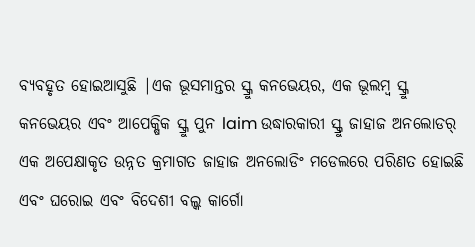ବ୍ୟବହୃତ ହୋଇଆସୁଛି |ଏକ ଭୂସମାନ୍ତର ସ୍କ୍ରୁ କନଭେୟର, ଏକ ଭୂଲମ୍ବ ସ୍କ୍ରୁ କନଭେୟର ଏବଂ ଆପେକ୍ଷିକ ସ୍କ୍ରୁ ପୁନ laim ଉଦ୍ଧାରକାରୀ ସ୍କ୍ରୁ ଜାହାଜ ଅନଲୋଡର୍ ଏକ ଅପେକ୍ଷାକୃତ ଉନ୍ନତ କ୍ରମାଗତ ଜାହାଜ ଅନଲୋଡିଂ ମଡେଲରେ ପରିଣତ ହୋଇଛି ଏବଂ ଘରୋଇ ଏବଂ ବିଦେଶୀ ବଲ୍କ କାର୍ଗୋ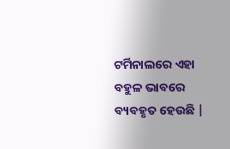ଟର୍ମିନାଲରେ ଏହା ବହୁଳ ଭାବରେ ବ୍ୟବହୃତ ହେଉଛି |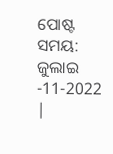ପୋଷ୍ଟ ସମୟ: ଜୁଲାଇ -11-2022 |